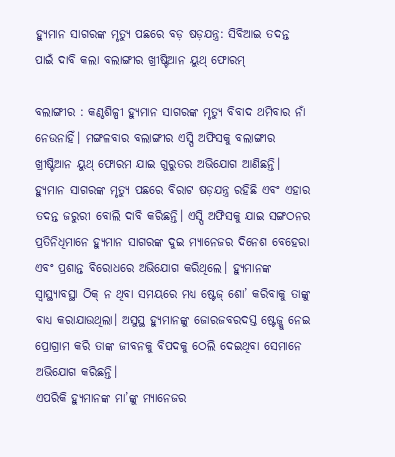ହ୍ୟୁମାନ ସାଗରଙ୍କ ମୃତ୍ୟୁ ପଛରେ ବଡ଼ ଷଡ଼ଯନ୍ତ୍ର: ସିବିଆଇ ତଦନ୍ତ ପାଇଁ ଦାବି କଲା ବଲାଙ୍ଗୀର ଖ୍ରୀଷ୍ଟିଆନ ୟୁଥ୍ ଫୋରମ୍

ବଲାଙ୍ଗୀର : କଣ୍ଠଶିଳ୍ପୀ ହ୍ୟୁମାନ ସାଗରଙ୍କ ମୃତ୍ୟୁ ବିବାଦ ଥମିବାର ନାଁ ନେଉନାହିଁ। ମଙ୍ଗଳବାର ବଲାଙ୍ଗୀର ଏସ୍ପି ଅଫିସକୁ ବଲାଙ୍ଗୀର ଖ୍ରୀଷ୍ଟିଆନ ୟୁଥ୍ ଫୋରମ ଯାଇ ଗୁରୁତର ଅଭିଯୋଗ ଆଣିଛନ୍ତି। ହ୍ୟୁମାନ ସାଗରଙ୍କ ମୃତ୍ୟୁ ପଛରେ ବିରାଟ ଷଡ଼ଯନ୍ତ୍ର ରହିଛି ଏବଂ ଏହାର ତଦନ୍ତ ଜରୁରୀ ବୋଲି ଦାବି କରିଛନ୍ତି। ଏସ୍ପି ଅଫିସକୁ ଯାଇ ସଙ୍ଗଠନର ପ୍ରତିନିଧିମାନେ ହ୍ୟୁମାନ ସାଗରଙ୍କ ଦୁଇ ମ୍ୟାନେଜର ଦିନେଶ ବେହେରା ଏବଂ ପ୍ରଶାନ୍ତ ବିରୋଧରେ ଅଭିଯୋଗ କରିଥିଲେ। ହ୍ୟୁମାନଙ୍କ ସ୍ବାସ୍ଥ୍ୟାବସ୍ଥା ଠିକ୍ ନ ଥିବା ସମୟରେ ମଧ୍ୟ ଷ୍ଟେଜ୍ ଶୋ’ କରିବାକୁ ତାଙ୍କୁ ବାଧ୍ୟ କରାଯାଉଥିଲା। ଅସୁସ୍ଥ ହ୍ୟୁମାନଙ୍କୁ ଜୋରଜବରଦସ୍ତ ଷ୍ଟେଜ୍କୁ ନେଇ ପ୍ରୋଗ୍ରାମ କରି ତାଙ୍କ ଜୀବନକୁ ବିପଦକୁ ଠେଲି ଦେଇଥିବା ସେମାନେ ଅଭିଯୋଗ କରିଛନ୍ତି।
ଏପରିକି ହ୍ୟୁମାନଙ୍କ ମା’ଙ୍କୁ ମ୍ୟାନେଜର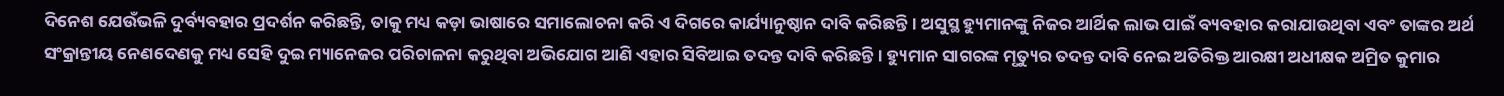ଦିନେଶ ଯେଉଁଭଳି ଦୁର୍ବ୍ୟବହାର ପ୍ରଦର୍ଶନ କରିଛନ୍ତି, ତାକୁ ମଧ୍ୟ କଡ଼ା ଭାଷାରେ ସମାଲୋଚନା କରି ଏ ଦିଗରେ କାର୍ଯ୍ୟାନୁଷ୍ଠାନ ଦାବି କରିଛନ୍ତି। ଅସୁସ୍ଥ ହ୍ୟୁମାନଙ୍କୁ ନିଜର ଆର୍ଥିକ ଲାଭ ପାଇଁ ବ୍ୟବହାର କରାଯାଉଥିବା ଏବଂ ତାଙ୍କର ଅର୍ଥ ସଂକ୍ରାନ୍ତୀୟ ନେଣଦେଣକୁ ମଧ୍ୟ ସେହି ଦୁଇ ମ୍ୟାନେଜର ପରିଚାଳନା କରୁଥିବା ଅଭିଯୋଗ ଆଣି ଏହାର ସିବିଆଇ ତଦନ୍ତ ଦାବି କରିଛନ୍ତି। ହ୍ୟୁମାନ ସାଗରଙ୍କ ମୃତ୍ୟୁର ତଦନ୍ତ ଦାବି ନେଇ ଅତିରିକ୍ତ ଆରକ୍ଷୀ ଅଧୀକ୍ଷକ ଅମ୍ରିତ କୁମାର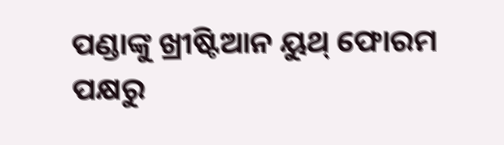ପଣ୍ଡାଙ୍କୁ ଖ୍ରୀଷ୍ଟିଆନ ୟୁଥ୍ ଫୋରମ ପକ୍ଷରୁ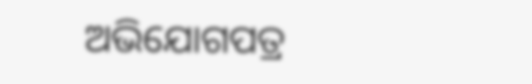ଅଭିଯୋଗପତ୍ର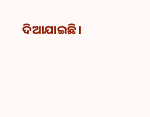ଦିଆଯାଇଛି।